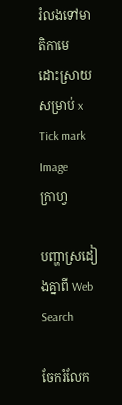រំលងទៅមាតិកាមេ
ដោះស្រាយសម្រាប់ x
Tick mark Image
ក្រាហ្វ

បញ្ហាស្រដៀងគ្នាពី Web Search

ចែករំលែក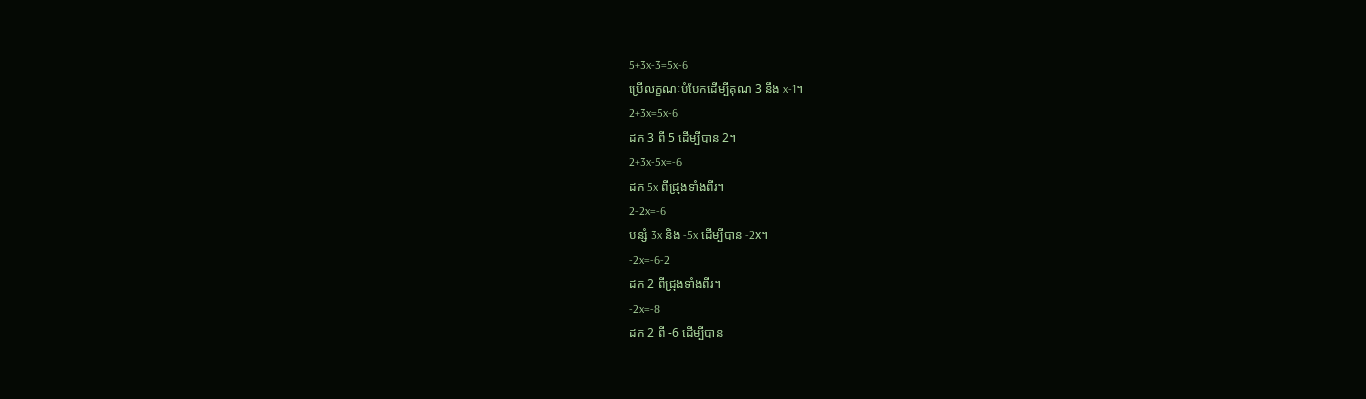5+3x-3=5x-6
ប្រើលក្ខណៈបំបែកដើម្បីគុណ 3 នឹង x-1។
2+3x=5x-6
ដក 3 ពី 5 ដើម្បីបាន 2។
2+3x-5x=-6
ដក 5x ពីជ្រុងទាំងពីរ។
2-2x=-6
បន្សំ 3x និង -5x ដើម្បីបាន -2x។
-2x=-6-2
ដក 2 ពីជ្រុងទាំងពីរ។
-2x=-8
ដក 2 ពី -6 ដើម្បីបាន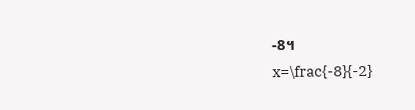-8។
x=\frac{-8}{-2}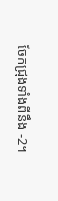ចែកជ្រុងទាំងពីនឹង -2។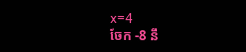x=4
ចែក -8 នឹ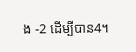ង -2 ដើម្បីបាន4។